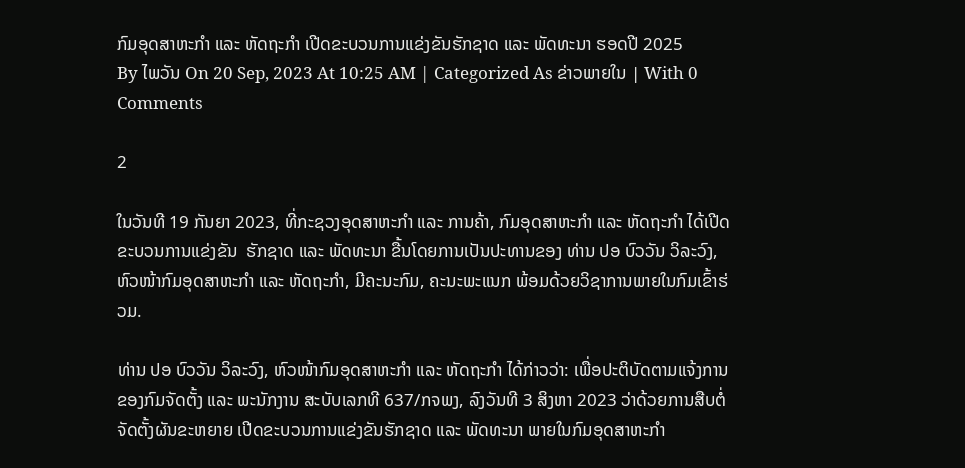ກົມອຸດສາຫະກຳ ແລະ ຫັດຖະກຳ ເປີດຂະບວນການແຂ່ງຂັນຮັກຊາດ ແລະ ພັດທະນາ ຮອດປີ 2025
By ໄພວັນ On 20 Sep, 2023 At 10:25 AM | Categorized As ຂ່າວພາຍໃນ | With 0 Comments

2

ໃນວັນທີ 19 ກັນຍາ 2023, ທີ່ກະຊວງອຸດສາຫະກໍາ ແລະ ການຄ້າ, ກົມອຸດສາຫະກຳ ແລະ ຫັດຖະກຳ ໄດ້ເປີດຂະບວນການແຂ່ງຂັນ  ຮັກຊາດ ແລະ ພັດທະນາ ຂື້ນໂດຍການເປັນປະທານຂອງ ທ່ານ ປອ ບົວວັນ ວິລະວົງ, ຫົວໜ້າກົມອຸດສາຫະກຳ ແລະ ຫັດຖະກຳ, ມີຄະນະກົມ, ຄະນະພະແນກ ພ້ອມດ້ວຍວິຊາການພາຍໃນກົມເຂົ້າຮ່ວມ.

ທ່ານ ປອ ບົວວັນ ວິລະວົງ, ຫົວໜ້າກົມອຸດສາຫະກຳ ແລະ ຫັດຖະກຳ ໄດ້ກ່າວວ່າ: ເພື່ອປະຕິບັດຕາມແຈ້ງການຂອງກົມຈັດຕັ້ງ ແລະ ພະນັກງານ ສະບັບເລກທີ 637/ກຈພງ, ລົງວັນທີ 3 ສິງຫາ 2023 ວ່າດ້ວຍການສືບຕໍ່ຈັດຕັ້ງຜັນຂະຫຍາຍ ເປີດຂະບວນການແຂ່ງຂັນຮັກຊາດ ແລະ ພັດທະນາ ພາຍໃນກົມອຸດສາຫະກຳ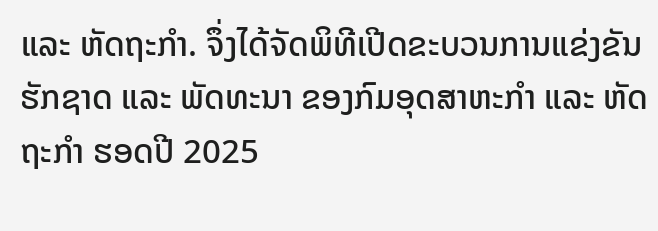ແລະ ຫັດຖະກຳ. ຈຶ່ງໄດ້ຈັດພິທີເປີດຂະບວນການແຂ່ງຂັນ ຮັກຊາດ ແລະ ພັດທະນາ ຂອງກົມອຸດສາຫະກຳ ແລະ ຫັດຖະກຳ ຮອດປີ 2025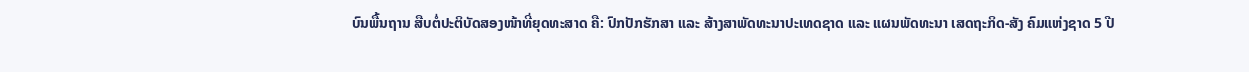ບົນພື້ນຖານ ສືບຕໍ່ປະຕິບັດສອງໜ້າທີ່ຍຸດທະສາດ ຄື: ປົກປັກຮັກສາ ແລະ ສ້າງສາພັດທະນາປະເທດຊາດ ແລະ ແຜນພັດທະນາ ເສດຖະກິດ-ສັງ ຄົມແຫ່ງຊາດ 5 ປີ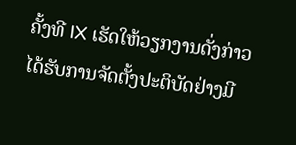ຄັ້ງທີ IX ເຮັດໃຫ້ວຽກງານດັ່ງກ່າວ ໄດ້ຮັບການຈັດຕັ້ງປະຕິບັດຢ່າງມີ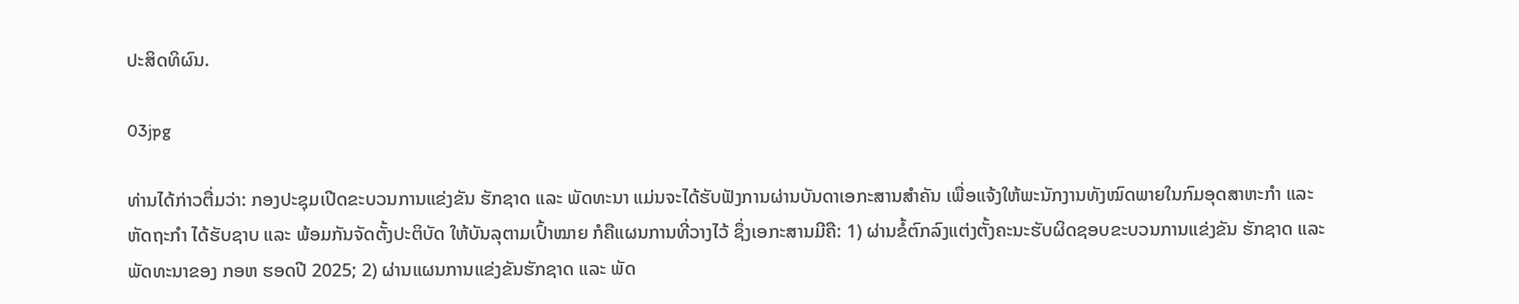ປະສິດທິຜົນ.

03jpg

ທ່ານໄດ້ກ່າວຕື່ມວ່າ: ກອງປະຊຸມເປີດຂະບວນການແຂ່ງຂັນ ຮັກຊາດ ແລະ ພັດທະນາ ແມ່ນຈະໄດ້ຮັບຟັງການຜ່ານບັນດາເອກະສານສຳຄັນ ເພື່ອແຈ້ງໃຫ້ພະນັກງານທັງໝົດພາຍໃນກົມອຸດສາຫະກຳ ແລະ ຫັດຖະກຳ ໄດ້ຮັບຊາບ ແລະ ພ້ອມກັນຈັດຕັ້ງປະຕິບັດ ໃຫ້ບັນລຸຕາມເປົ້າໝາຍ ກໍຄືແຜນການທີ່ວາງໄວ້ ຊຶ່ງເອກະສານມີຄື: 1) ຜ່ານຂໍ້ຕົກລົງແຕ່ງຕັ້ງຄະນະຮັບຜິດຊອບຂະບວນການແຂ່ງຂັນ ຮັກຊາດ ແລະ ພັດທະນາຂອງ ກອຫ ຮອດປີ 2025; 2) ຜ່ານແຜນການແຂ່ງຂັນຮັກຊາດ ແລະ ພັດ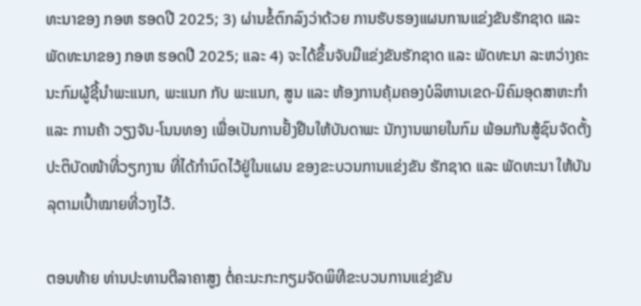ທະນາຂອງ ກອຫ ຮອດປີ 2025; 3) ຜ່ານຂໍ້ຕົກລົງວ່າດ້ວຍ ການຮັບຮອງແຜນການແຂ່ງຂັນຮັກຊາດ ແລະ ພັດທະນາຂອງ ກອຫ ຮອດປີ 2025; ແລະ 4) ຈະໄດ້ຂຶ້ນຈັບມືແຂ່ງຂັນຮັກຊາດ ແລະ ພັດທະນາ ລະຫວ່າງຄະນະກົມຜູ້ຊີ້ນຳພະແນກ, ພະແນກ ກັບ ພະແນກ, ສູນ ແລະ ຫ້ອງການຄຸ້ມຄອງບໍລິຫານເຂດ-ນິຄົມອຸດສາຫະກຳ ແລະ ການຄ້າ ວຽງຈັນ-ໂນນທອງ ເພື່ອເປັນການຢັ້ງຢືນໃຫ້ບັນດາພະ ນັກງານພາຍໃນກົມ ພ້ອມກັນສູ້ຊົນຈັດຕັ້ງປະຕິບັດໜ້າທີ່ວຽກງານ ທີ່ໄດ້ກຳນົດໄວ້ຢູ່ໃນແຜນ ຂອງຂະບວນການແຂ່ງຂັນ ຮັກຊາດ ແລະ ພັດທະນາ ໃຫ້ບັນລຸຕາມເປົ້າໝາຍທີ່ວາງໄວ້.

ຕອນທ້າຍ ທ່ານປະທານຕີລາຄາສູງ ຕໍ່ຄະນະກະກຽມຈັດພິທີຂະບວນການແຂ່ງຂັນ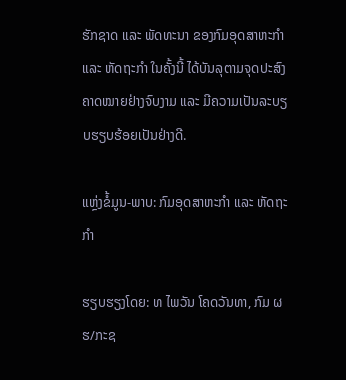ຮັກຊາດ ແລະ ພັດທະນາ ຂອງກົມອຸດສາຫະກຳ ແລະ ຫັດຖະກຳ ໃນຄັ້ງນີ້ ໄດ້ບັນລຸຕາມຈຸດປະສົງ ຄາດໝາຍຢ່າງຈົບງາມ ແລະ ມີຄວາມເປັນລະບຽບຮຽບຮ້ອຍເປັນຢ່າງດີ.

ແຫຼ່ງຂໍ້ມູນ-ພາບ: ກົມອຸດສາຫະກໍາ ແລະ ຫັດຖະກໍາ

ຮຽບຮຽງໂດຍ: ທ ໄພວັນ ໂຄດວັນທາ, ກົມ ຜຮ/ກະຊ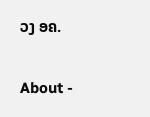ວງ ອຄ.

About -